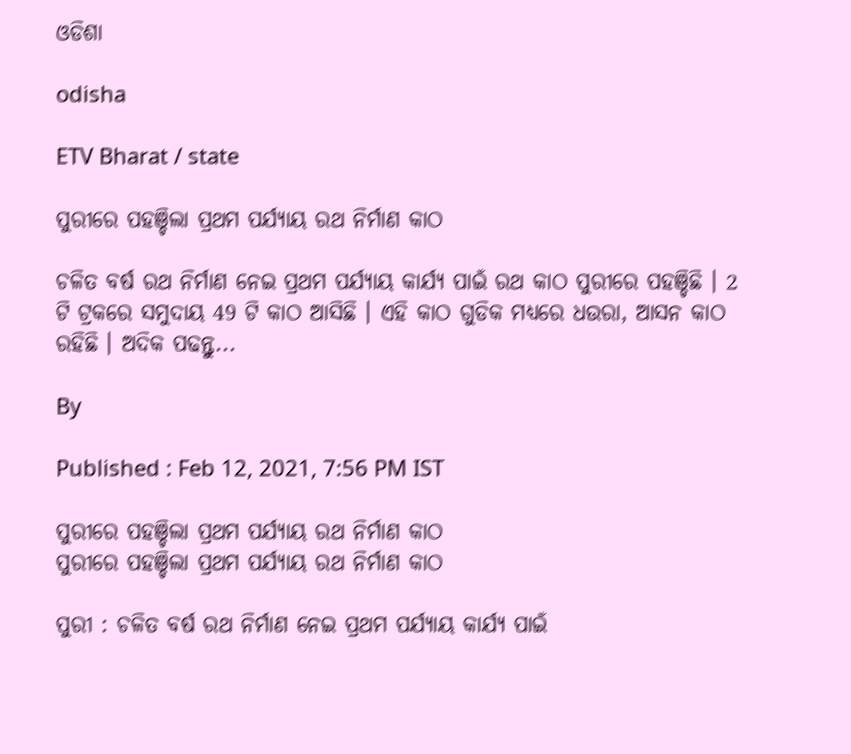ଓଡିଶା

odisha

ETV Bharat / state

ପୁରୀରେ ପହଞ୍ଚିଲା ପ୍ରଥମ ପର୍ଯ୍ୟାୟ ରଥ ନିର୍ମାଣ କାଠ

ଚଳିତ ବର୍ଷ ରଥ ନିର୍ମାଣ ନେଇ ପ୍ରଥମ ପର୍ଯ୍ୟାୟ କାର୍ଯ୍ୟ ପାଇଁ ରଥ କାଠ ପୁରୀରେ ପହଞ୍ଚିଛି । 2 ଟି ଟ୍ରକରେ ସମୁଦାୟ 49 ଟି କାଠ ଆସିଛି । ଏହି କାଠ ଗୁଡିକ ମଧ୍ୟରେ ଧଉରା, ଆସନ କାଠ ରହିଛି । ଅଦିକ ପଢନ୍ତୁ...

By

Published : Feb 12, 2021, 7:56 PM IST

ପୁରୀରେ ପହଞ୍ଚିଲା ପ୍ରଥମ ପର୍ଯ୍ୟାୟ ରଥ ନିର୍ମାଣ କାଠ
ପୁରୀରେ ପହଞ୍ଚିଲା ପ୍ରଥମ ପର୍ଯ୍ୟାୟ ରଥ ନିର୍ମାଣ କାଠ

ପୁରୀ : ଚଳିତ ବର୍ଷ ରଥ ନିର୍ମାଣ ନେଇ ପ୍ରଥମ ପର୍ଯ୍ୟାୟ କାର୍ଯ୍ୟ ପାଇଁ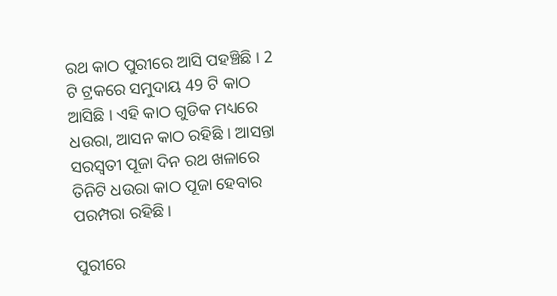ରଥ କାଠ ପୁରୀରେ ଆସି ପହଞ୍ଚିଛି । 2 ଟି ଟ୍ରକରେ ସମୁଦାୟ 49 ଟି କାଠ ଆସିଛି । ଏହି କାଠ ଗୁଡିକ ମଧ୍ୟରେ ଧଉରା, ଆସନ କାଠ ରହିଛି । ଆସନ୍ତା ସରସ୍ୱତୀ ପୂଜା ଦିନ ରଥ ଖଳାରେ ତିନିଟି ଧଉରା କାଠ ପୂଜା ହେବାର ପରମ୍ପରା ରହିଛି ।

ପୁରୀରେ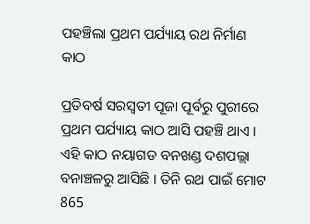ପହଞ୍ଚିଲା ପ୍ରଥମ ପର୍ଯ୍ୟାୟ ରଥ ନିର୍ମାଣ କାଠ

ପ୍ରତିବର୍ଷ ସରସ୍ୱତୀ ପୂଜା ପୂର୍ବରୁ ପୁରୀରେ ପ୍ରଥମ ପର୍ଯ୍ୟାୟ କାଠ ଆସି ପହଞ୍ଚି ଥାଏ । ଏହି କାଠ ନୟାଗଡ ବନଖଣ୍ଡ ଦଶପଲ୍ଲା ବନାଞ୍ଚଳରୁ ଆସିଛି । ତିନି ରଥ ପାଇଁ ମୋଟ 865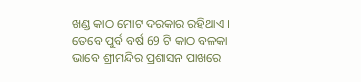ଖଣ୍ଡ କାଠ ମୋଟ ଦରକାର ରହିଥାଏ । ତେବେ ପୁର୍ବ ବର୍ଷ 69 ଟି କାଠ ବଳକା ଭାବେ ଶ୍ରୀମନ୍ଦିର ପ୍ରଶାସନ ପାଖରେ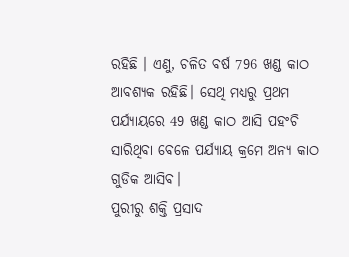ରହିଛି । ଏଣୁ, ଚଳିତ ବର୍ଷ 796 ଖଣ୍ଡ କାଠ ଆବଶ୍ୟକ ରହିଛି। ସେଥି ମଧ୍ୟରୁ ପ୍ରଥମ ପର୍ଯ୍ୟାୟରେ 49 ଖଣ୍ଡ କାଠ ଆସି ପହଂଚି ସାରିଥିବା ବେଳେ ପର୍ଯ୍ୟାୟ କ୍ରମେ ଅନ୍ୟ କାଠ ଗୁଡିକ ଆସିବ।
ପୁରୀରୁ ଶକ୍ତି ପ୍ରସାଦ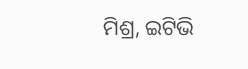ମିଶ୍ର, ଇଟିଭି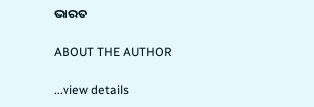ଭାରତ

ABOUT THE AUTHOR

...view details